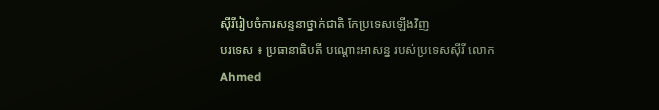ស៊ីរីរៀបចំការសន្ទនាថ្នាក់ជាតិ កែប្រទេសឡើងវិញ
បរទេស ៖ ប្រធានាធិបតី បណ្តោះអាសន្ន របស់ប្រទេសស៊ីរី លោក Ahmed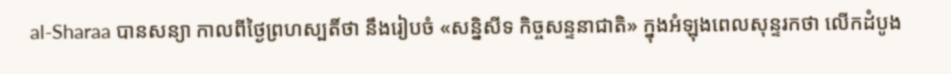al-Sharaa បានសន្យា កាលពីថ្ងៃព្រហស្បតិ៍ថា នឹងរៀបចំ «សន្និសីទ កិច្ចសន្ទនាជាតិ» ក្នុងអំឡុងពេលសុន្ទរកថា លើកដំបូង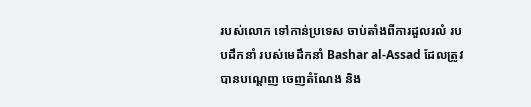របស់លោក ទៅកាន់ប្រទេស ចាប់តាំងពីការដួលរលំ របបដឹកនាំ របស់មេដឹកនាំ Bashar al-Assad ដែលត្រូវបានបណ្តេញ ចេញតំណែង និង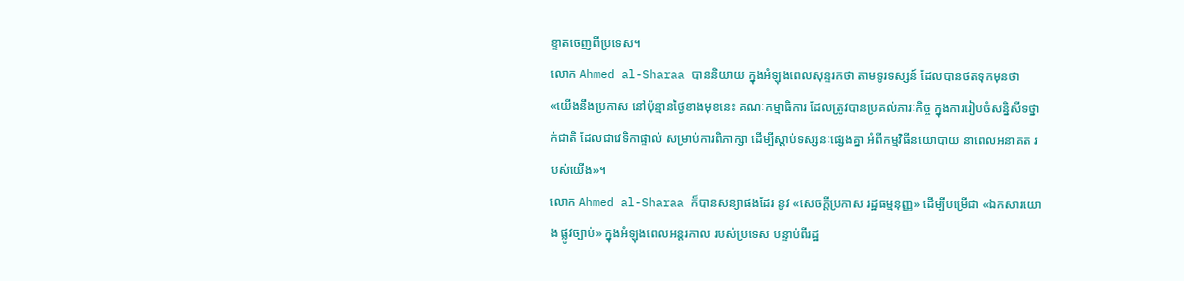ខ្ទាតចេញពីប្រទេស។
លោក Ahmed al-Sharaa បាននិយាយ ក្នុងអំឡុងពេលសុន្ទរកថា តាមទូរទស្សន៍ ដែលបានថតទុកមុនថា «យើងនឹងប្រកាស នៅប៉ុន្មានថ្ងៃខាងមុខនេះ គណៈកម្មាធិការ ដែលត្រូវបានប្រគល់ភារៈកិច្ច ក្នុងការរៀបចំសន្និសីទថ្នាក់ជាតិ ដែលជាវេទិកាផ្ទាល់ សម្រាប់ការពិភាក្សា ដើម្បីស្តាប់ទស្សនៈផ្សេងគ្នា អំពីកម្មវិធីនយោបាយ នាពេលអនាគត របស់យើង»។
លោក Ahmed al-Sharaa ក៏បានសន្យាផងដែរ នូវ «សេចក្តីប្រកាស រដ្ឋធម្មនុញ្ញ» ដើម្បីបម្រើជា «ឯកសារយោង ផ្លូវច្បាប់» ក្នុងអំឡុងពេលអន្តរកាល របស់ប្រទេស បន្ទាប់ពីរដ្ឋ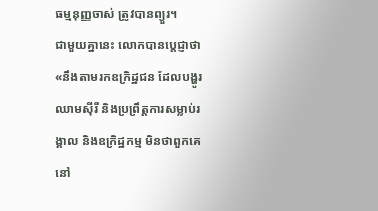ធម្មនុញ្ញចាស់ ត្រូវបានព្យួរ។
ជាមួយគ្នានេះ លោកបានប្តេជ្ញាថា «នឹងតាមរកឧក្រិដ្ឋជន ដែលបង្ហូរឈាមស៊ីរី និងប្រព្រឹត្តការសម្លាប់រង្គាល និងឧក្រិដ្ឋកម្ម មិនថាពួកគេ នៅ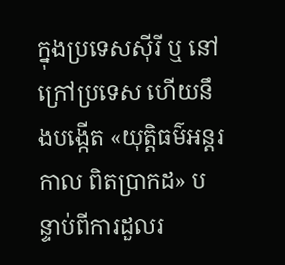ក្នុងប្រទេសស៊ីរី ឬ នៅក្រៅប្រទេស ហើយនឹងបង្កើត «យុត្តិធម៌អន្តរកាល ពិតប្រាកដ» បន្ទាប់ពីការដួលរ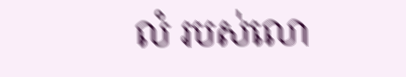លំ របស់លោ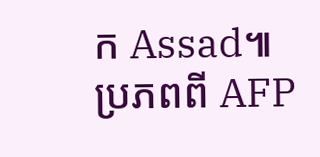ក Assad៕
ប្រភពពី AFP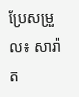ប្រែសម្រួល៖ សារ៉ាត